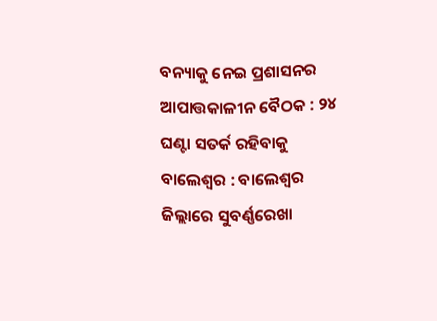ବନ୍ୟାକୁ ନେଇ ପ୍ରଶାସନର ଆପାତ୍ତକାଳୀନ ବୈଠକ : ୨୪ ଘଣ୍ଟା ସତର୍କ ରହିବାକୁ
ବାଲେଶ୍ୱର : ବାଲେଶ୍ୱର ଜିଲ୍ଲାରେ ସୁବର୍ଣ୍ଣରେଖା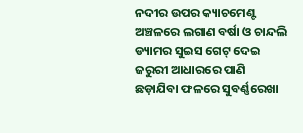ନଦୀର ଉପର କ୍ୟାଚମେଣ୍ଟ ଅଞ୍ଚଳରେ ଲଗାଣ ବର୍ଷା ଓ ଚାନ୍ଦଲି ଡ୍ୟାମର ସୁଇସ ଗେଟ୍ ଦେଇ ଜରୁରୀ ଆଧାରରେ ପାଣି ଛଡ଼ାଯିବା ଫଳରେ ସୁବର୍ଣ୍ଣରେଖା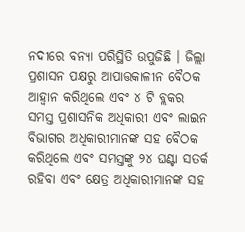ନଦୀରେ ବନ୍ୟା ପରିସ୍ଥିତି ଉପୁଜିଛି । ଜିଲ୍ଲା ପ୍ରଶାସନ ପକ୍ଷରୁ ଆପାତ୍ତକାଳୀନ ବୈଠକ ଆହ୍ୱାନ କରିଥିଲେ ଏବଂ ୪ ଟି ବ୍ଲକର ସମସ୍ତ ପ୍ରଶାସନିକ ଅଧିକାରୀ ଏବଂ ଲାଇନ ବିଭାଗର ଅଧିକାରୀମାନଙ୍କ ସହ ବୈଠକ କରିଥିଲେ ଏବଂ ସମସ୍ତଙ୍କୁ ୨୪ ଘଣ୍ଟା ସତର୍କ ରହିବା ଏବଂ କ୍ଷେତ୍ର ଅଧିକାରୀମାନଙ୍କ ସହ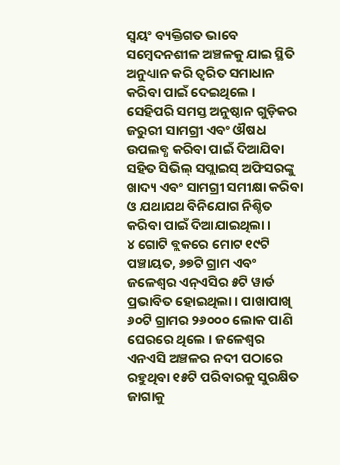ସ୍ୱୟଂ ବ୍ୟକ୍ତିଗତ ଭାବେ ସମ୍ବେଦନଶୀଳ ଅଞ୍ଚଳକୁ ଯାଇ ସ୍ଥିତି ଅନୁଧ୍ୟାନ କରି ତ୍ୱରିତ ସମାଧାନ କରିବା ପାଇଁ ଦେଇଥିଲେ । ସେହିପରି ସମସ୍ତ ଅନୁଷ୍ଠାନ ଗୁଡ଼ିକର ଜରୁରୀ ସାମଗ୍ରୀ ଏବଂ ଔଷଧ ଉପଲବ୍ଧ କରିବା ପାଇଁ ଦିଆଯିବା ସହିତ ସିଭିଲ୍ ସପ୍ଲାଇସ୍ ଅଫିସରଙ୍କୁ ଖାଦ୍ୟ ଏବଂ ସାମଗ୍ରୀ ସମୀକ୍ଷା କରିବା ଓ ଯଥାଯଥ ବିନିଯୋଗ ନିଶ୍ଚିତ କରିବା ପାଇଁ ଦିଆଯାଇଥିଲା ।
୪ ଗୋଟି ବ୍ଲକରେ ମୋଟ ୧୯ଟି ପଞ୍ଚାୟତ, ୬୭ଟି ଗ୍ରାମ ଏବଂ ଜଳେଶ୍ୱର ଏନ୍ଏସିର ୫ଟି ୱାର୍ଡ ପ୍ରଭାବିତ ହୋଇଥିଲା । ପାଖାପାଖି ୬୦ଟି ଗ୍ରାମର ୨୬୦୦୦ ଲୋକ ପାଣି ଘେରରେ ଥିଲେ । ଜଳେଶ୍ୱର ଏନଏସି ଅଞ୍ଚଳର ନଦୀ ପଠାରେ ରହୁଥିବା ୧୫ଟି ପରିବାରକୁ ସୁରକ୍ଷିତ ଜାଗାକୁ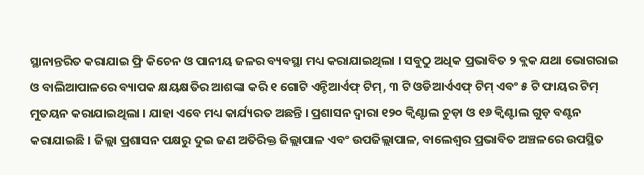ସ୍ଥାନାନ୍ତରିତ କରାଯାଇ ଫ୍ରି କିଚେନ ଓ ପାନୀୟ ଜଳର ବ୍ୟବସ୍ଥା ମଧ୍ୟ କରାଯାଇଥିଲା । ସବୁଠୁ ଅଧିକ ପ୍ରଭାବିତ ୨ ବ୍ଲକ ଯଥା ଭୋଗରାଇ ଓ ବାଲିଆପାଳରେ ବ୍ୟାପକ କ୍ଷୟକ୍ଷତିର ଆଶଙ୍କା କରି ୧ ଗୋଟି ଏନ୍ଡିଆର୍ଏଫ୍ ଟିମ୍, ୩ ଟି ଓଡିଆର୍ଏଏଫ୍ ଟିମ୍ ଏବଂ ୫ ଟି ଫାୟର ଟିମ୍ ମୁତୟନ କରାଯାଇଥିଲା । ଯାହା ଏବେ ମଧ୍ୟ କାର୍ଯ୍ୟରତ ଅଛନ୍ତି । ପ୍ରଶାସନ ଦ୍ୱାରା ୧୨୦ କ୍ୱିଣ୍ଟାଲ ଚୁଡ଼ା ଓ ୧୬ କ୍ୱିଣ୍ଟାଲ ଗୁଡ଼ ବଣ୍ଟନ କରାଯାଇଛି । ଜିଲ୍ଲା ପ୍ରଶାସନ ପକ୍ଷରୁ ଦୁଇ ଜଣ ଅତିରିକ୍ତ ଜିଲ୍ଲାପାଳ ଏବଂ ଉପଜିଲ୍ଲାପାଳ, ବାଲେଶ୍ୱର ପ୍ରଭାବିତ ଅଞ୍ଚଳରେ ଉପସ୍ଥିତ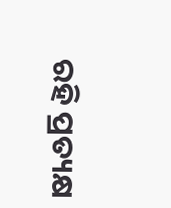ରହି ପ୍ରତ୍ୟକ୍ଷ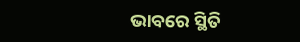ଭାବରେ ସ୍ଥିତି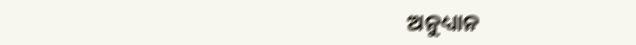ଅନୁଧ୍ୟାନ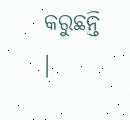କରୁଛନ୍ତି ।